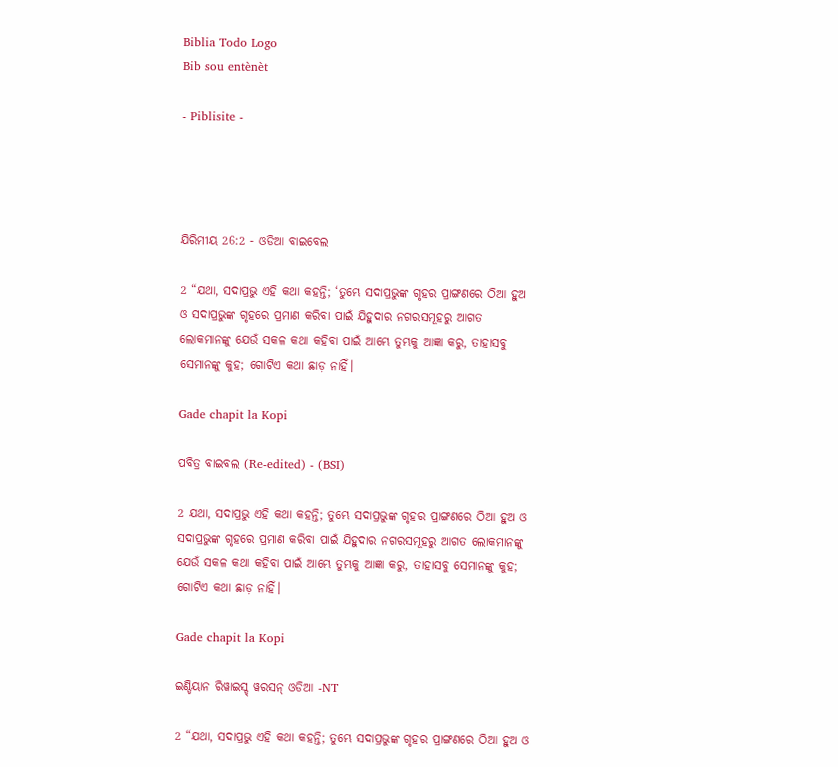Biblia Todo Logo
Bib sou entènèt

- Piblisite -




ଯିରିମୀୟ 26:2 - ଓଡିଆ ବାଇବେଲ

2 “ଯଥା, ସଦାପ୍ରଭୁ ଏହି କଥା କହନ୍ତି; ‘ତୁମ୍ଭେ ସଦାପ୍ରଭୁଙ୍କ ଗୃହର ପ୍ରାଙ୍ଗଣରେ ଠିଆ ହୁଅ ଓ ସଦାପ୍ରଭୁଙ୍କ ଗୃହରେ ପ୍ରମାଣ କରିବା ପାଇଁ ଯିହୁଦାର ନଗରସମୂହରୁ ଆଗତ ଲୋକମାନଙ୍କୁ ଯେଉଁ ସକଳ କଥା କହିବା ପାଇଁ ଆମ୍ଭେ ତୁମ୍ଭକୁ ଆଜ୍ଞା କରୁ, ତାହାସବୁ ସେମାନଙ୍କୁ କୁହ; ଗୋଟିଏ କଥା ଛାଡ଼ ନାହିଁ।

Gade chapit la Kopi

ପବିତ୍ର ବାଇବଲ (Re-edited) - (BSI)

2 ଯଥା, ସଦାପ୍ରଭୁ ଏହି କଥା କହନ୍ତି; ତୁମ୍ଭେ ସଦାପ୍ରଭୁଙ୍କ ଗୃହର ପ୍ରାଙ୍ଗଣରେ ଠିଆ ହୁଅ ଓ ସଦାପ୍ରଭୁଙ୍କ ଗୃହରେ ପ୍ରମାଣ କରିବା ପାଇଁ ଯିହୁଦାର ନଗରସମୂହରୁ ଆଗତ ଲୋକମାନଙ୍କୁ ଯେଉଁ ସକଳ କଥା କହିବା ପାଇଁ ଆମ୍ଭେ ତୁମ୍ଭକୁ ଆଜ୍ଞା କରୁ, ତାହାସବୁ ସେମାନଙ୍କୁ କୁହ; ଗୋଟିଏ କଥା ଛାଡ଼ ନାହିଁ।

Gade chapit la Kopi

ଇଣ୍ଡିୟାନ ରିୱାଇସ୍ଡ୍ ୱରସନ୍ ଓଡିଆ -NT

2 “ଯଥା, ସଦାପ୍ରଭୁ ଏହି କଥା କହନ୍ତି; ତୁମ୍ଭେ ସଦାପ୍ରଭୁଙ୍କ ଗୃହର ପ୍ରାଙ୍ଗଣରେ ଠିଆ ହୁଅ ଓ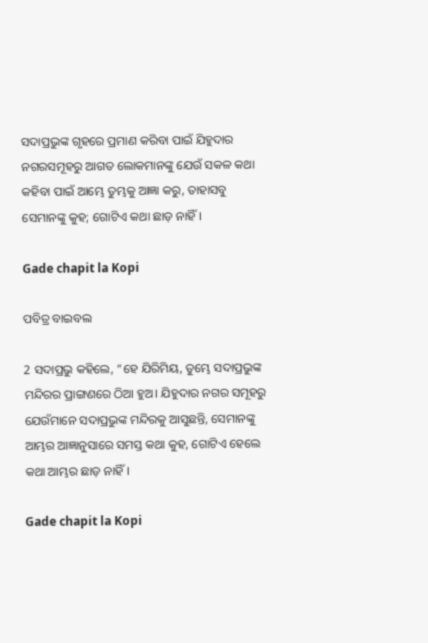ସଦାପ୍ରଭୁଙ୍କ ଗୃହରେ ପ୍ରମାଣ କରିବା ପାଇଁ ଯିହୁଦାର ନଗରସମୂହରୁ ଆଗତ ଲୋକମାନଙ୍କୁ ଯେଉଁ ସକଳ କଥା କହିବା ପାଇଁ ଆମ୍ଭେ ତୁମ୍ଭକୁ ଆଜ୍ଞା କରୁ, ତାହାସବୁ ସେମାନଙ୍କୁ କୁହ; ଗୋଟିଏ କଥା ଛାଡ଼ ନାହିଁ।

Gade chapit la Kopi

ପବିତ୍ର ବାଇବଲ

2 ସଦାପ୍ରଭୁ କହିଲେ, “ହେ ଯିରିମିୟ, ତୁମ୍ଭେ ସଦାପ୍ରଭୁଙ୍କ ମନ୍ଦିରର ପ୍ରାଙ୍ଗଣରେ ଠିଆ ହୁଅ। ଯିହୁଦାର ନଗର ସମୂହରୁ ଯେଉଁମାନେ ସଦାପ୍ରଭୁଙ୍କ ମନ୍ଦିରକୁ ଆସୁଛନ୍ତି, ସେମାନଙ୍କୁ ଆମ୍ଭର ଆଜ୍ଞାନୁସାରେ ସମସ୍ତ କଥା କୁହ, ଗୋଟିଏ ହେଲେ କଥା ଆମ୍ଭର ଛାଡ଼ ନାହିଁ।

Gade chapit la Kopi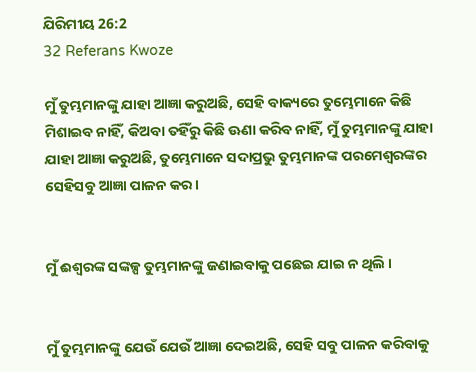ଯିରିମୀୟ 26:2
32 Referans Kwoze

ମୁଁ ତୁମ୍ଭମାନଙ୍କୁ ଯାହା ଆଜ୍ଞା କରୁଅଛି, ସେହି ବାକ୍ୟରେ ତୁମ୍ଭେମାନେ କିଛି ମିଶାଇବ ନାହିଁ, କିଅବା ତହିଁରୁ କିଛି ଊଣା କରିବ ନାହିଁ, ମୁଁ ତୁମ୍ଭମାନଙ୍କୁ ଯାହା ଯାହା ଆଜ୍ଞା କରୁଅଛି, ତୁମ୍ଭେମାନେ ସଦାପ୍ରଭୁ ତୁମ୍ଭମାନଙ୍କ ପରମେଶ୍ୱରଙ୍କର ସେହିସବୁ ଆଜ୍ଞା ପାଳନ କର।


ମୁଁ ଈଶ୍ୱରଙ୍କ ସଙ୍କଳ୍ପ ତୁମ୍ଭମାନଙ୍କୁ ଜଣାଇବାକୁ ପଛେଇ ଯାଇ ନ ଥିଲି ।


ମୁଁ ତୁମ୍ଭମାନଙ୍କୁ ଯେଉଁ ଯେଉଁ ଆଜ୍ଞା ଦେଇଅଛି, ସେହି ସବୁ ପାଳନ କରିବାକୁ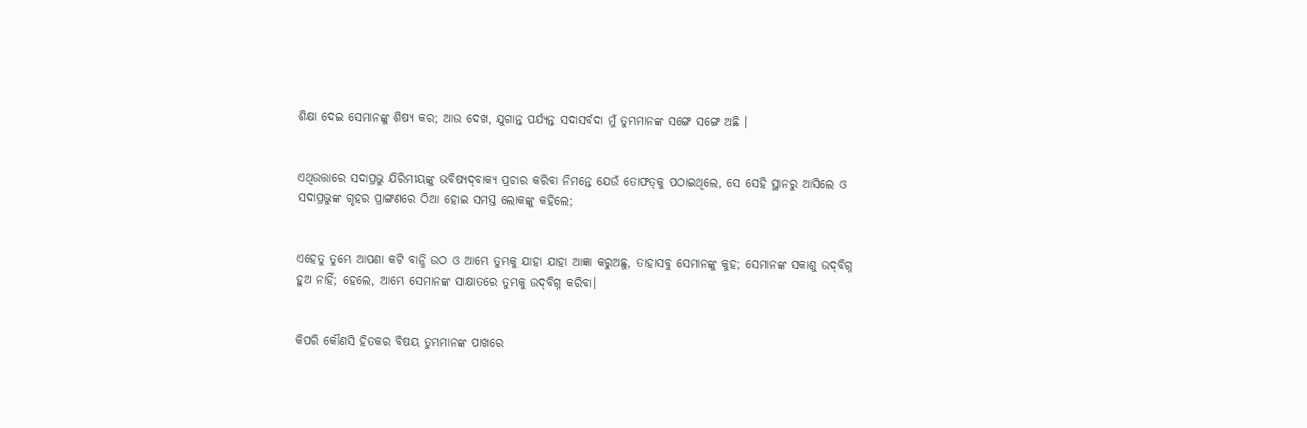ଶିକ୍ଷା ଦେଇ ସେମାନଙ୍କୁ ଶିଷ୍ୟ କର; ଆଉ ଦେଖ, ଯୁଗାନ୍ତ ପର୍ଯ୍ୟନ୍ତ ସଦାସର୍ବଦା ମୁଁ ତୁମ୍ଭମାନଙ୍କ ସଙ୍ଗେ ସଙ୍ଗେ ଅଛି ।


ଏଥିଉତ୍ତାରେ ସଦାପ୍ରଭୁ ଯିରିମୀୟଙ୍କୁ ଭବିଷ୍ୟଦ୍‍ବାକ୍ୟ ପ୍ରଚାର କରିବା ନିମନ୍ତେ ଯେଉଁ ତୋଫତ୍‍କୁ ପଠାଇଥିଲେ, ସେ ସେହି ସ୍ଥାନରୁ ଆସିଲେ ଓ ସଦାପ୍ରଭୁଙ୍କ ଗୃହର ପ୍ରାଙ୍ଗଣରେ ଠିଆ ହୋଇ ସମସ୍ତ ଲୋକଙ୍କୁ କହିଲେ;


ଏହେତୁ ତୁମ୍ଭେ ଆପଣା କଟି ବାନ୍ଧି ଉଠ ଓ ଆମ୍ଭେ ତୁମ୍ଭକୁ ଯାହା ଯାହା ଆଜ୍ଞା କରୁଅଛୁ, ତାହାସବୁ ସେମାନଙ୍କୁ କୁହ; ସେମାନଙ୍କ ସକାଶୁ ଉଦ୍‍ବିଗ୍ନ ହୁଅ ନାହିଁ; ହେଲେ, ଆମ୍ଭେ ସେମାନଙ୍କ ସାକ୍ଷାତରେ ତୁମ୍ଭକୁ ଉଦ୍‍ବିଗ୍ନ କରିବା।


କିପରି କୌଣସି ହିତକର ବିଷୟ ତୁମ୍ଭମାନଙ୍କ ପାଖରେ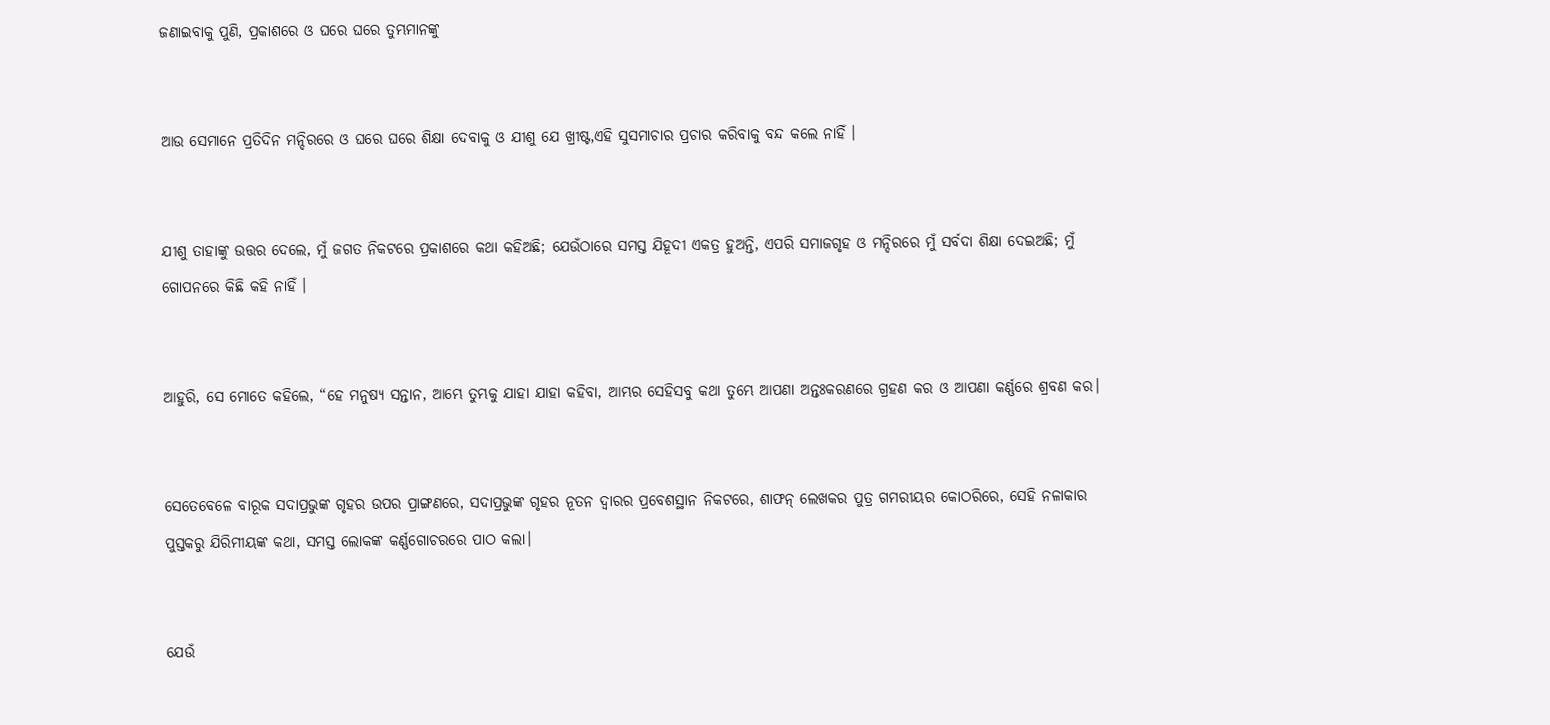ଜଣାଇବାକୁ ପୁଣି, ପ୍ରକାଶରେ ଓ ଘରେ ଘରେ ତୁମ୍ଭମାନଙ୍କୁ


ଆଉ ସେମାନେ ପ୍ରତିଦିନ ମନ୍ଦିରରେ ଓ ଘରେ ଘରେ ଶିକ୍ଷା ଦେବାକୁ ଓ ଯୀଶୁ ଯେ ଖ୍ରୀଷ୍ଟ,ଏହି ସୁସମାଚାର ପ୍ରଚାର କରିବାକୁ ବନ୍ଦ କଲେ ନାହିଁ ।


ଯୀଶୁ ତାହାଙ୍କୁ ଉତ୍ତର ଦେଲେ, ମୁଁ ଜଗତ ନିକଟରେ ପ୍ରକାଶରେ କଥା କହିଅଛି; ଯେଉଁଠାରେ ସମସ୍ତ ଯିହୂଦୀ ଏକତ୍ର ହୁଅନ୍ତି, ଏପରି ସମାଜଗୃହ ଓ ମନ୍ଦିରରେ ମୁଁ ସର୍ବଦା ଶିକ୍ଷା ଦେଇଅଛି; ମୁଁ ଗୋପନରେ କିଛି କହି ନାହିଁ ।


ଆହୁରି, ସେ ମୋତେ କହିଲେ, “ହେ ମନୁଷ୍ୟ ସନ୍ତାନ, ଆମ୍ଭେ ତୁମ୍ଭକୁ ଯାହା ଯାହା କହିବା, ଆମ୍ଭର ସେହିସବୁ କଥା ତୁମ୍ଭେ ଆପଣା ଅନ୍ତଃକରଣରେ ଗ୍ରହଣ କର ଓ ଆପଣା କର୍ଣ୍ଣରେ ଶ୍ରବଣ କର।


ସେତେବେଳେ ବାରୂକ ସଦାପ୍ରଭୁଙ୍କ ଗୃହର ଉପର ପ୍ରାଙ୍ଗଣରେ, ସଦାପ୍ରଭୁଙ୍କ ଗୃହର ନୂତନ ଦ୍ୱାରର ପ୍ରବେଶସ୍ଥାନ ନିକଟରେ, ଶାଫନ୍‍ ଲେଖକର ପୁତ୍ର ଗମରୀୟର କୋଠରିରେ, ସେହି ନଳାକାର ପୁସ୍ତକରୁ ଯିରିମୀୟଙ୍କ କଥା, ସମସ୍ତ ଲୋକଙ୍କ କର୍ଣ୍ଣଗୋଚରରେ ପାଠ କଲା।


ଯେଉଁ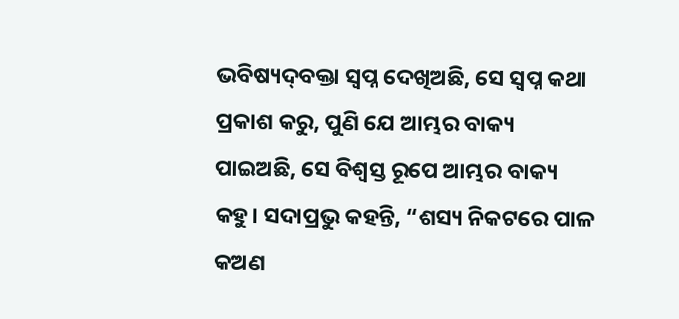ଭବିଷ୍ୟଦ୍‍ବକ୍ତା ସ୍ୱପ୍ନ ଦେଖିଅଛି, ସେ ସ୍ୱପ୍ନ କଥା ପ୍ରକାଶ କରୁ, ପୁଣି ଯେ ଆମ୍ଭର ବାକ୍ୟ ପାଇଅଛି, ସେ ବିଶ୍ୱସ୍ତ ରୂପେ ଆମ୍ଭର ବାକ୍ୟ କହୁ। ସଦାପ୍ରଭୁ କହନ୍ତି, “ଶସ୍ୟ ନିକଟରେ ପାଳ କଅଣ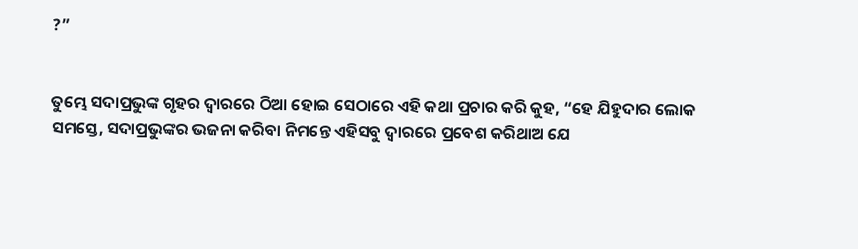?”


ତୁମ୍ଭେ ସଦାପ୍ରଭୁଙ୍କ ଗୃହର ଦ୍ୱାରରେ ଠିଆ ହୋଇ ସେଠାରେ ଏହି କଥା ପ୍ରଚାର କରି କୁହ, “ହେ ଯିହୁଦାର ଲୋକ ସମସ୍ତେ, ସଦାପ୍ରଭୁଙ୍କର ଭଜନା କରିବା ନିମନ୍ତେ ଏହିସବୁ ଦ୍ୱାରରେ ପ୍ରବେଶ କରିଥାଅ ଯେ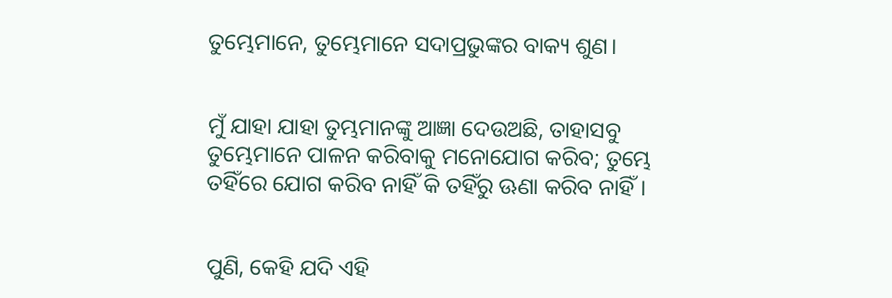ତୁମ୍ଭେମାନେ, ତୁମ୍ଭେମାନେ ସଦାପ୍ରଭୁଙ୍କର ବାକ୍ୟ ଶୁଣ।


ମୁଁ ଯାହା ଯାହା ତୁମ୍ଭମାନଙ୍କୁ ଆଜ୍ଞା ଦେଉଅଛି, ତାହାସବୁ ତୁମ୍ଭେମାନେ ପାଳନ କରିବାକୁ ମନୋଯୋଗ କରିବ; ତୁମ୍ଭେ ତହିଁରେ ଯୋଗ କରିବ ନାହିଁ କି ତହିଁରୁ ଊଣା କରିବ ନାହିଁ।


ପୁଣି, କେହି ଯଦି ଏହି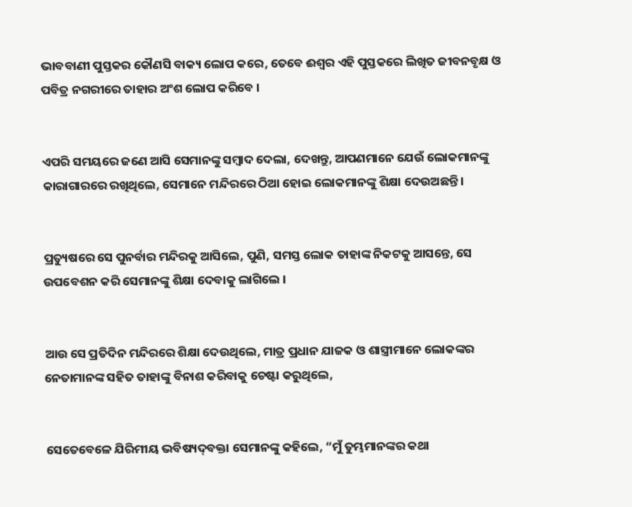ଭାବବାଣୀ ପୁସ୍ତକର କୌଣସି ବାକ୍ୟ ଲୋପ କରେ, ତେବେ ଈଶ୍ୱର ଏହି ପୁସ୍ତକରେ ଲିଖିତ ଜୀବନବୃକ୍ଷ ଓ ପବିତ୍ର ନଗରୀରେ ତାହାର ଅଂଶ ଲୋପ କରିବେ ।


ଏପରି ସମୟରେ ଜଣେ ଆସି ସେମାନଙ୍କୁ ସମ୍ବାଦ ଦେଲା, ଦେଖନ୍ତୁ, ଆପଣମାନେ ଯେଉଁ ଲୋକମାନଙ୍କୁ କାରାଗାରରେ ରଖିଥିଲେ, ସେମାନେ ମନ୍ଦିରରେ ଠିଆ ହୋଇ ଲୋକମାନଙ୍କୁ ଶିକ୍ଷା ଦେଉଅଛନ୍ତି ।


ପ୍ରତ୍ୟୁଷରେ ସେ ପୁନର୍ବାର ମନ୍ଦିରକୁ ଆସିଲେ, ପୁଣି, ସମସ୍ତ ଲୋକ ତାହାଙ୍କ ନିକଟକୁ ଆସନ୍ତେ, ସେ ଉପବେଶନ କରି ସେମାନଙ୍କୁ ଶିକ୍ଷା ଦେବାକୁ ଲାଗିଲେ ।


ଆଉ ସେ ପ୍ରତିଦିନ ମନ୍ଦିରରେ ଶିକ୍ଷା ଦେଉଥିଲେ, ମାତ୍ର ପ୍ରଧାନ ଯାଜକ ଓ ଶାସ୍ତ୍ରୀମାନେ ଲୋକଙ୍କର ନେତାମାନଙ୍କ ସହିତ ତାହାଙ୍କୁ ବିନାଶ କରିବାକୁ ଚେଷ୍ଟା କରୁଥିଲେ,


ସେତେବେଳେ ଯିରିମୀୟ ଭବିଷ୍ୟଦ୍‍ବକ୍ତା ସେମାନଙ୍କୁ କହିଲେ, “ମୁଁ ତୁମ୍ଭମାନଙ୍କର କଥା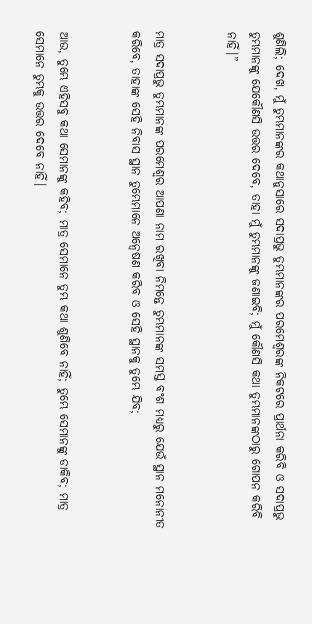ଶୁଣିଲି; ଦେଖ, ମୁଁ ତୁମ୍ଭମାନଙ୍କର କଥାନୁସାରେ ସଦାପ୍ରଭୁ ତୁମ୍ଭମାନଙ୍କର ପରମେଶ୍ୱରଙ୍କ ନିକଟରେ ପ୍ରାର୍ଥନା କରିବି ଓ ସଦାପ୍ରଭୁ ତୁମ୍ଭମାନଙ୍କୁ ଯେକୌଣସି ଉତ୍ତର ଦେବେ, ତାହା ମୁଁ ତୁମ୍ଭମାନଙ୍କୁ ଜଣାଇବି; ମୁଁ କୌଣସି କଥା ତୁମ୍ଭମାନଙ୍କଠାରୁ ଗୋପନ କରିବି ନାହିଁ।”


ମାତ୍ର ସଦାପ୍ରଭୁ ତୁମ୍ଭମାନଙ୍କ ପରମେଶ୍ୱର ଆପଣା ନାମ ରଖିବା ନିମନ୍ତେ ତୁମ୍ଭମାନଙ୍କ ସମସ୍ତ ବଂଶ ମଧ୍ୟରୁ ଯେଉଁ ସ୍ଥାନ ମନୋନୀତ କରିବେ, ତାହାଙ୍କ ସେହି ନିବାସ ସ୍ଥାନ ତୁମ୍ଭେମାନେ ଅନ୍ୱେଷଣ କରିବ ଓ ସେହି ସ୍ଥାନକୁ ତୁମ୍ଭେ ଯିବ;


ଆଉ, ତୁମ୍ଭେ ଏହିସବୁ କଥା ସେମାନଙ୍କୁ କହିବ; ମାତ୍ର ସେମାନେ ତୁମ୍ଭ କଥା ଶୁଣିବେ ନାହିଁ; ତୁମ୍ଭେ ସେମାନଙ୍କୁ ଡାକିବ; ମାତ୍ର ସେମାନେ ତୁମ୍ଭକୁ ଉତ୍ତର ଦେବେ ନାହିଁ।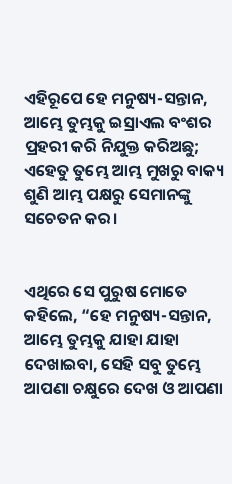ଏହିରୂପେ ହେ ମନୁଷ୍ୟ-ସନ୍ତାନ, ଆମ୍ଭେ ତୁମ୍ଭକୁ ଇସ୍ରାଏଲ ବଂଶର ପ୍ରହରୀ କରି ନିଯୁକ୍ତ କରିଅଛୁ; ଏହେତୁ ତୁମ୍ଭେ ଆମ୍ଭ ମୁଖରୁ ବାକ୍ୟ ଶୁଣି ଆମ୍ଭ ପକ୍ଷରୁ ସେମାନଙ୍କୁ ସଚେତନ କର।


ଏଥିରେ ସେ ପୁରୁଷ ମୋତେ କହିଲେ, “ହେ ମନୁଷ୍ୟ-ସନ୍ତାନ, ଆମ୍ଭେ ତୁମ୍ଭକୁ ଯାହା ଯାହା ଦେଖାଇବା, ସେହି ସବୁ ତୁମ୍ଭେ ଆପଣା ଚକ୍ଷୁରେ ଦେଖ ଓ ଆପଣା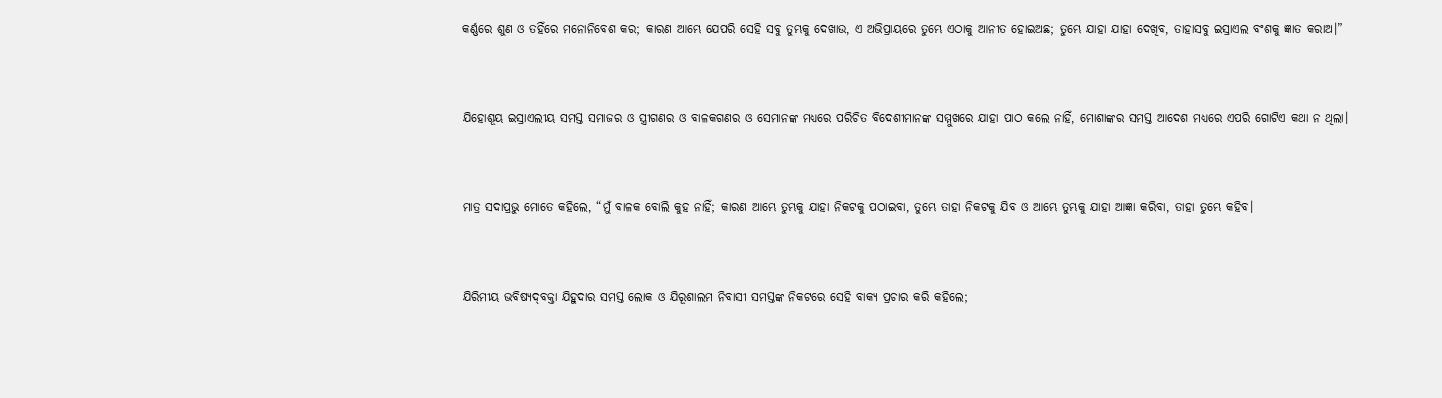କର୍ଣ୍ଣରେ ଶୁଣ ଓ ତହିଁରେ ମନୋନିବେଶ କର; କାରଣ ଆମ୍ଭେ ଯେପରି ସେହି ସବୁ ତୁମ୍ଭକୁ ଦେଖାଉ, ଏ ଅଭିପ୍ରାୟରେ ତୁମ୍ଭେ ଏଠାକୁ ଆନୀତ ହୋଇଅଛ; ତୁମ୍ଭେ ଯାହା ଯାହା ଦେଖିବ, ତାହାସବୁ ଇସ୍ରାଏଲ ବଂଶକୁ ଜ୍ଞାତ କରାଅ।”


ଯିହୋଶୂୟ ଇସ୍ରାଏଲୀୟ ସମସ୍ତ ସମାଜର ଓ ସ୍ତ୍ରୀଗଣର ଓ ବାଳକଗଣର ଓ ସେମାନଙ୍କ ମଧ୍ୟରେ ପରିଚିତ ବିଦେଶୀମାନଙ୍କ ସମ୍ମୁଖରେ ଯାହା ପାଠ କଲେ ନାହିଁ, ମୋଶାଙ୍କର ସମସ୍ତ ଆଦେଶ ମଧ୍ୟରେ ଏପରି ଗୋଟିଏ କଥା ନ ଥିଲା।


ମାତ୍ର ସଦାପ୍ରଭୁ ମୋତେ କହିଲେ, “ମୁଁ ବାଳକ ବୋଲି କୁହ ନାହିଁ; କାରଣ ଆମ୍ଭେ ତୁମ୍ଭକୁ ଯାହା ନିକଟକୁ ପଠାଇବା, ତୁମ୍ଭେ ତାହା ନିକଟକୁ ଯିବ ଓ ଆମ୍ଭେ ତୁମ୍ଭକୁ ଯାହା ଆଜ୍ଞା କରିବା, ତାହା ତୁମ୍ଭେ କହିବ।


ଯିରିମୀୟ ଭବିଷ୍ୟଦ୍‍ବକ୍ତା ଯିହୁଦାର ସମସ୍ତ ଲୋକ ଓ ଯିରୂଶାଲମ ନିବାସୀ ସମସ୍ତଙ୍କ ନିକଟରେ ସେହି ବାକ୍ୟ ପ୍ରଚାର କରି କହିଲେ;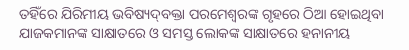ତହିଁରେ ଯିରିମୀୟ ଭବିଷ୍ୟଦ୍‍ବକ୍ତା ପରମେଶ୍ୱରଙ୍କ ଗୃହରେ ଠିଆ ହୋଇଥିବା ଯାଜକମାନଙ୍କ ସାକ୍ଷାତରେ ଓ ସମସ୍ତ ଲୋକଙ୍କ ସାକ୍ଷାତରେ ହନାନୀୟ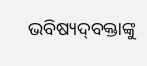ଭବିଷ୍ୟଦ୍‍ବକ୍ତାଙ୍କୁ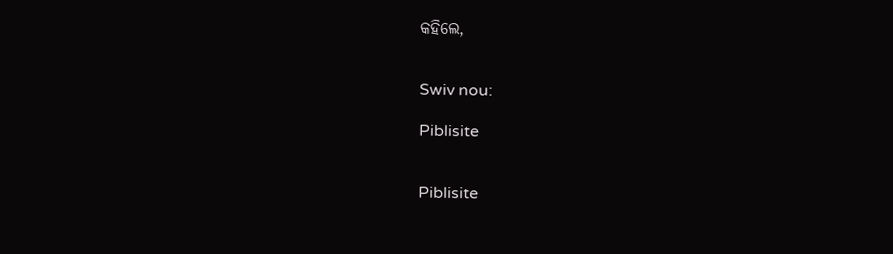କହିଲେ,


Swiv nou:

Piblisite


Piblisite